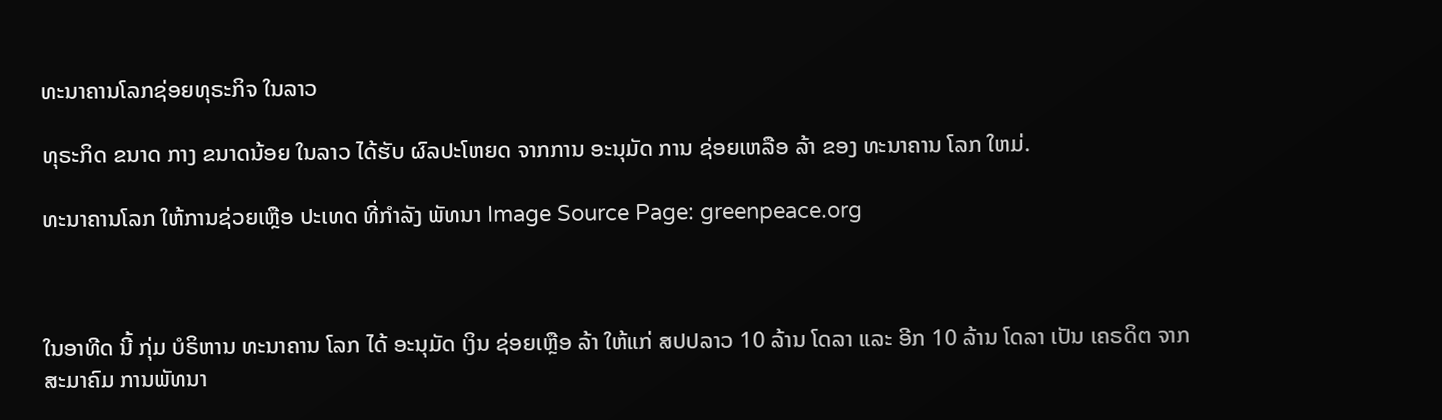ທະນາຄານໂລກຊ່ອຍທຸຣະກິຈ ໃນລາວ

ທຸຣະກິດ ຂນາດ ກາງ ຂນາດນ້ອຍ ໃນລາວ ໄດ້ຮັບ ຜົລປະໂຫຍດ ຈາກການ ອະນຸມັດ ການ ຊ່ອຍເຫລືອ ລ້າ ຂອງ ທະນາຄານ ໂລກ ໃຫມ່.

ທະນາຄານໂລກ ໃຫ້ການຊ່ວຍເຫຼືອ ປະເທດ ທີ່ກໍາລັງ ພັທນາ Image Source Page: greenpeace.org



ໃນອາທີດ ນີ້ ກຸ່ມ ບໍຣິຫານ ທະນາຄານ ໂລກ ໄດ້ ອະນຸມັດ ເງິນ ຊ່ອຍເຫຼືອ ລ້າ ໃຫ້ແກ່ ສປປລາວ 10 ລ້ານ ໂດລາ ແລະ ອີກ 10 ລ້ານ ໂດລາ ເປັນ ເຄຣດິຕ ຈາກ ສະມາຄົມ ການພັທນາ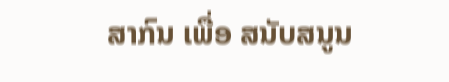ສາກົນ ເພື່ອ ສນັບສນູນ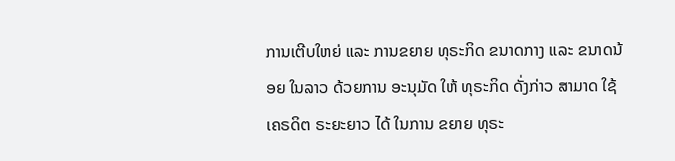ການເຕີບໃຫຍ່ ແລະ ການຂຍາຍ ທຸຣະກິດ ຂນາດກາງ ແລະ ຂນາດນ້ອຍ ໃນລາວ ດ້ວຍການ ອະນຸມັດ ໃຫ້ ທຸຣະກິດ ດັ່ງກ່າວ ສາມາດ ໃຊ້ ເຄຣດິຕ ຣະຍະຍາວ ໄດ້ ໃນການ ຂຍາຍ ທຸຣະ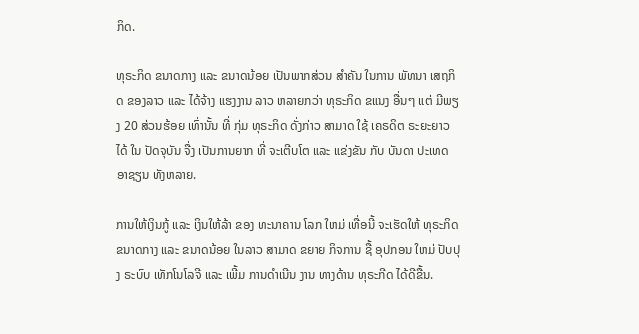ກິດ.

ທຸຣະກິດ ຂນາດກາງ ແລະ ຂນາດນ້ອຍ ເປັນພາກສ່ວນ ສຳຄັນ ໃນການ ພັທນາ ເສຖກິດ ຂອງລາວ ແລະ ໄດ້ຈ້າງ ແຮງງານ ລາວ ຫລາຍກວ່າ ທຸຣະກິດ ຂແນງ ອື່ນໆ ແຕ່ ມີພຽງ 20 ສ່ວນຮ້ອຍ ເທົ່ານັ້ນ ທີ່ ກຸ່ມ ທຸຣະກິດ ດັ່ງກ່າວ ສາມາດ ໃຊ້ ເຄຣດິຕ ຣະຍະຍາວ ໄດ້ ໃນ ປັດຈຸບັນ ຈື່ງ ເປັນການຍາກ ທີ່ ຈະເຕີບໂຕ ແລະ ແຂ່ງຂັນ ກັບ ບັນດາ ປະເທດ ອາຊຽນ ທັງຫລາຍ.

ການໃຫ້ເງິນກູ້ ແລະ ເງິນໃຫ້ລ້າ ຂອງ ທະນາຄານ ໂລກ ໃຫມ່ ເທື່ອນີ້ ຈະເຮັດໃຫ້ ທຸຣະກິດ ຂນາດກາງ ແລະ ຂນາດນ້ອຍ ໃນລາວ ສາມາດ ຂຍາຍ ກິຈການ ຊື້ ອຸປກອນ ໃຫມ່ ປັບປຸງ ຣະບົບ ເທັກໂນໂລຈີ ແລະ ເພີ້ມ ການດຳເນີນ ງານ ທາງດ້ານ ທຸຣະກີດ ໄດ້ດີຂື້ນ.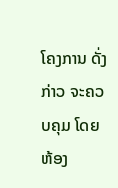ໂຄງການ ດັ່ງກ່າວ ຈະຄວບຄຸມ ໂດຍ ຫ້ອງ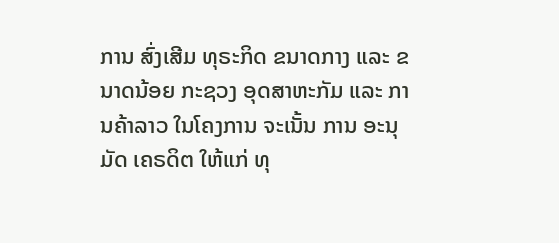ການ ສົ່ງເສີມ ທຸຣະກິດ ຂນາດກາງ ແລະ ຂນາດນ້ອຍ ກະຊວງ ອຸດສາຫະກັມ ແລະ ການຄ້າລາວ ໃນໂຄງການ ຈະເນັ້ນ ການ ອະນຸມັດ ເຄຣດິຕ ໃຫ້ແກ່ ທຸ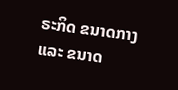ຣະກິດ ຂນາດກາງ ແລະ ຂນາດ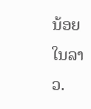ນ້ອຍ ໃນລາວ.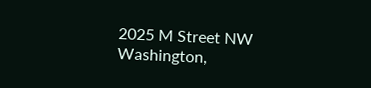2025 M Street NW
Washington,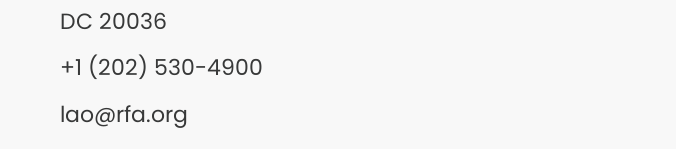DC 20036
+1 (202) 530-4900
lao@rfa.org